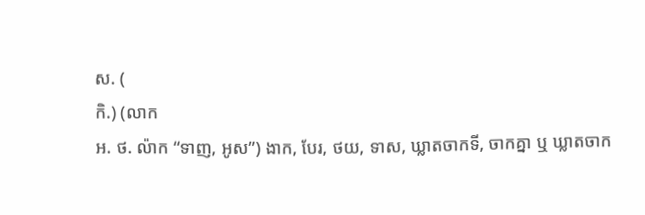ស. (
កិ.) (លាក
អ. ថ. ល៉ាក “ទាញ, អូស”) ងាក, បែរ, ថយ, ទាស, ឃ្លាតចាកទី, ចាកគ្នា ឬ ឃ្លាតចាក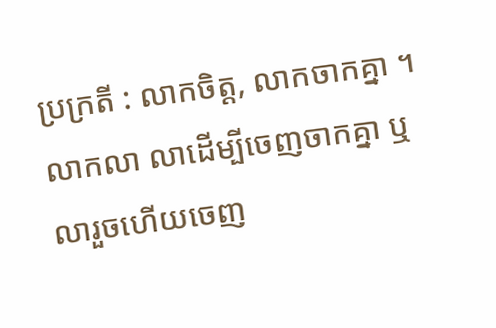ប្រក្រតី : លាកចិត្ត, លាកចាកគ្នា ។ លាកលា លាដើម្បីចេញចាកគ្នា ឬលារួចហើយចេញ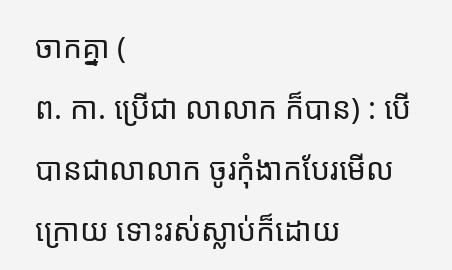ចាកគ្នា (
ព. កា. ប្រើជា លាលាក ក៏បាន) : បើបានជាលាលាក ចូរកុំងាកបែរមើលក្រោយ ទោះរស់ស្លាប់ក៏ដោយ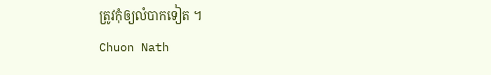ត្រូវកុំឲ្យលំបាកទៀត ។
Chuon Nath